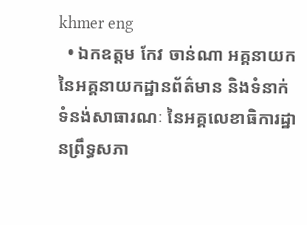khmer eng
  • ឯកឧត្តម កែវ ចាន់ណា អគ្គនាយក នៃអគ្គនាយកដ្ឋានព័ត៌មាន និងទំនាក់ទំនង់សាធារណៈ នៃអគ្គលេខាធិការដ្ឋានព្រឹទ្ធសភា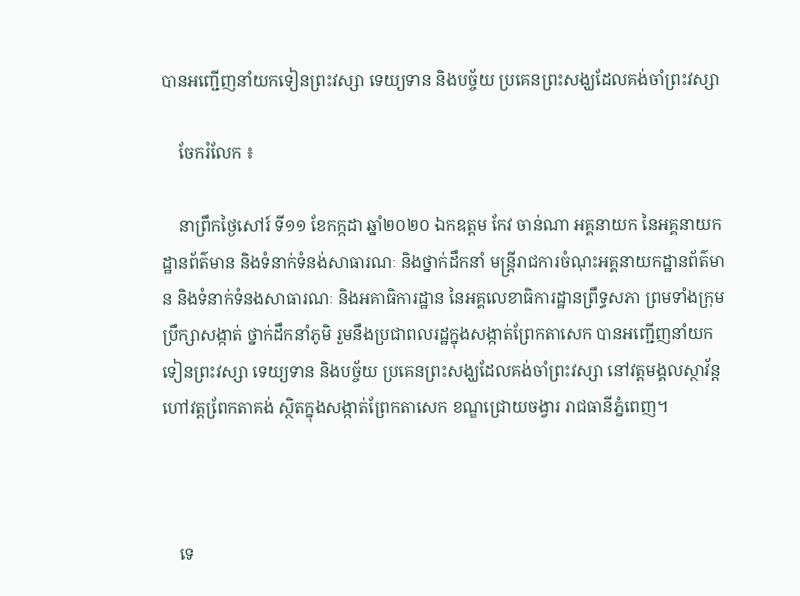បានអញ្ជើញនាំយកទៀនព្រះវស្សា ទេយ្យទាន និងបច្ច័យ ប្រគេនព្រះសង្ឃដែលគង់ចាំព្រះវស្សា

    ចែករំលែក ៖

    នាព្រឹកថ្ងៃសៅរ៍ ទី១១ ខែកក្កដា ឆ្នាំ២០២០ ឯកឧត្តម កែវ ចាន់ណា អគ្គនាយក នៃអគ្គនាយកដ្ឋានព័ត៌មាន និងទំនាក់ទំនង់សាធារណៈ និងថ្នាក់ដឹកនាំ មន្ត្រីរាជការចំណុះអគ្គនាយកដ្ឋានព័ត៌មាន និងទំនាក់ទំនងសាធារណៈ និងអគាធិការដ្ឋាន នៃអគ្គលេខាធិការដ្ឋានព្រឹទ្ធសភា ព្រមទាំងក្រុមប្រឹក្សាសង្កាត់ ថ្នាក់ដឹកនាំភូមិ រួមនឹងប្រជាពលរដ្ឋក្នុងសង្កាត់ព្រែកតាសេក បានអញ្ជើញនាំយកទៀនព្រះវស្សា ទេយ្យទាន និងបច្ច័យ ប្រគេនព្រះសង្ឃដែលគង់ចាំព្រះវស្សា នៅវត្តមង្គលស្ថាវ័ន្ត ហៅវត្តពែ្រកតាគង់ ស្ថិតក្នុងសង្កាត់ព្រែកតាសេក ខណ្ឌជ្រោយចង្វារ រាជធានីភ្នំពេញ។



    ទេ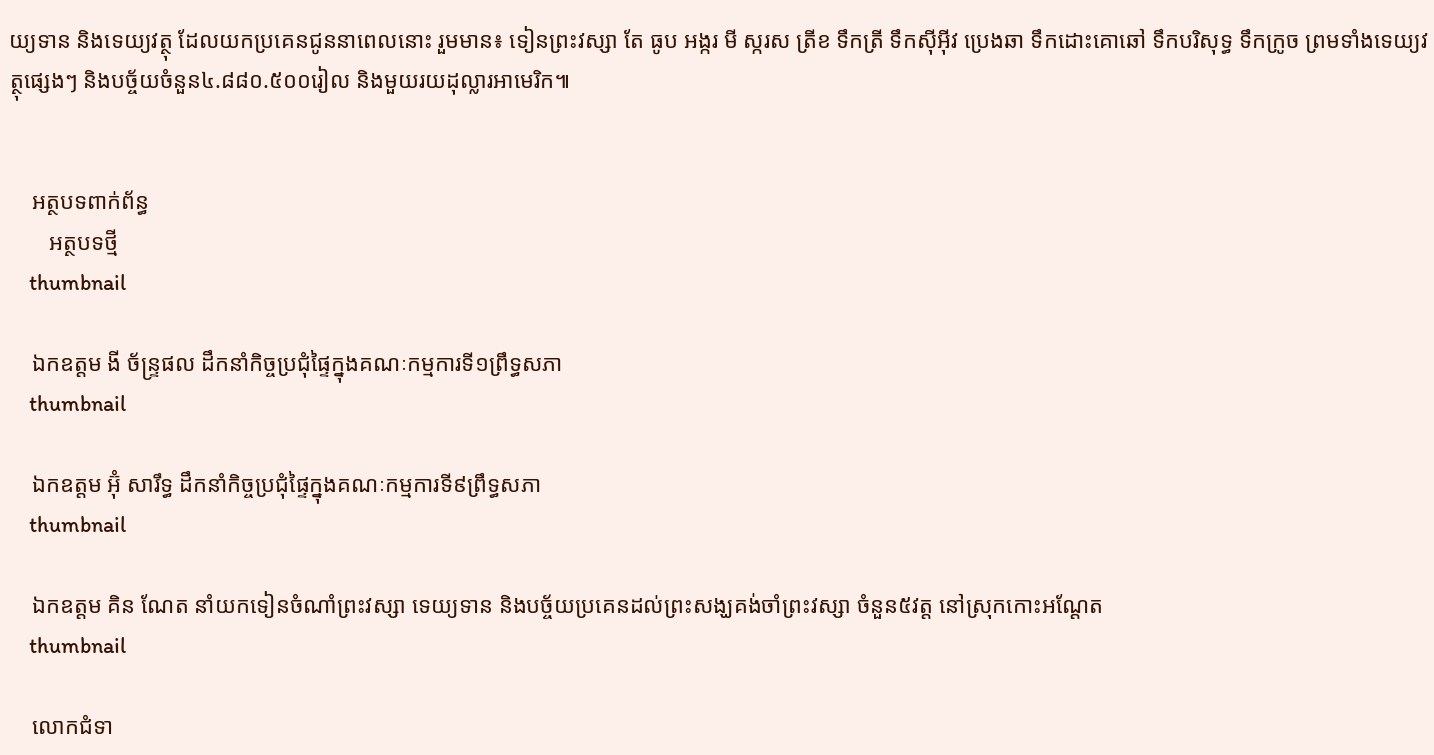យ្យទាន និងទេយ្យវត្ថុ ដែលយកប្រគេនជូននាពេលនោះ រួមមាន៖ ទៀនព្រះវស្សា តែ ធូប អង្ករ មី ស្ករស ត្រីខ ទឹកត្រី ទឹកសុីអុីវ ប្រេងឆា ទឹកដោះគោឆៅ ទឹកបរិសុទ្ធ ទឹកក្រូច ព្រមទាំងទេយ្យវត្ថុផ្សេងៗ និងបច្ច័យចំនួន៤.៨៨០.៥០០រៀល និងមួយរយដុល្លារអាមេរិក៕


    អត្ថបទពាក់ព័ន្ធ
       អត្ថបទថ្មី
    thumbnail

    ឯកឧត្តម ងី ច័ន្រ្ទផល ដឹកនាំកិច្ចប្រជុំផ្ទៃក្នុងគណៈកម្មការទី១ព្រឹទ្ធសភា
    thumbnail

    ឯកឧត្តម អ៊ុំ សារឹទ្ធ ដឹកនាំកិច្ចប្រជុំផ្ទៃក្នុងគណៈកម្មការទី៩ព្រឹទ្ធសភា
    thumbnail

    ឯកឧត្ដម គិន ណែត នាំយកទៀនចំណាំព្រះវស្សា ទេយ្យទាន និងបច្ច័យប្រគេនដល់ព្រះសង្ឃគង់ចាំព្រះវស្សា ចំនួន៥វត្ត នៅស្រុកកោះអណ្ដែត
    thumbnail

    លោកជំទា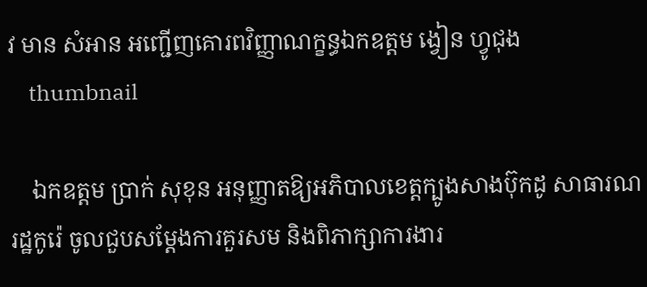វ មាន សំអាន អញ្ជើញគោរពវិញ្ញាណក្ខន្ធឯកឧត្តម ង្វៀន ហ្វូជុង
    thumbnail

    ឯកឧត្តម ប្រាក់ សុខុន អនុញ្ញាតឱ្យអភិបាលខេត្តក្បូងសាងប៊ុកដូ សាធារណរដ្ឋកូរ៉េ ចូលជួបសម្តែងការគួរសម និងពិភាក្សាការងារ